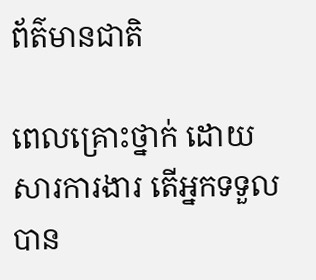ព័ត៌មានជាតិ

ពេលគ្រោះថ្នាក់ ដោយសារការងារ តើអ្នកទទួលបាន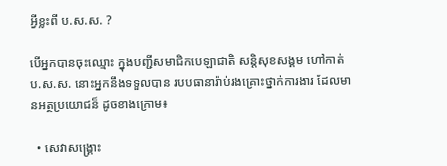អ្វីខ្លះពី ប.ស.ស. ?

បើអ្នកបានចុះឈ្មោះ ក្នុងបញ្ជីសមាជិកបេឡាជាតិ សន្តិសុខសង្គម ហៅកាត់ ប.ស.ស. នោះអ្នកនឹងទទួលបាន របបធានារ៉ាប់រងគ្រោះថ្នាក់ការងារ ដែលមានអត្ថប្រយោជន៏ ដូចខាងក្រោម៖

  • សេវាសង្គ្រោះ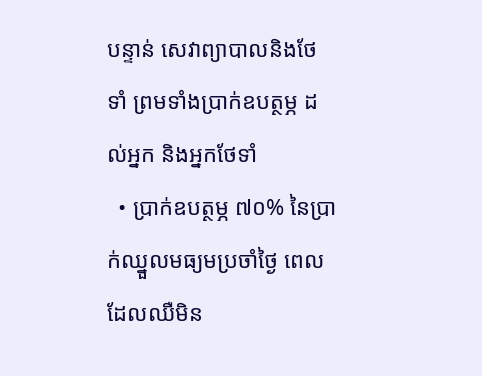បន្ទាន់ សេវាព្យាបាលនិងថែទាំ ព្រមទាំងប្រាក់ឧបត្ថម្ភ ដល់អ្នក និងអ្នកថែទាំ
  • ប្រាក់ឧបត្ថម្ភ ៧០% នៃប្រាក់ឈ្នួលមធ្យមប្រចាំថ្ងៃ ពេលដែលឈឺមិន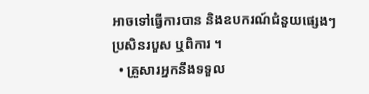អាចទៅធ្វើការបាន និងឧបករណ៍ជំនួយផ្សេងៗ ប្រសិនរបួស ឬពិការ ។
  • គ្រួសារអ្នកនឹងទទួល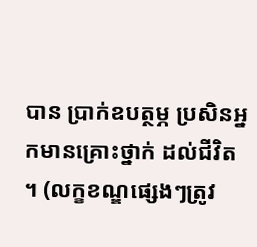បាន ប្រាក់ឧបត្ថម្ភ ប្រសិនអ្នកមានគ្រោះថ្នាក់ ដល់ជីវិត ។ (លក្ខខណ្ឌផ្សេងៗត្រូវ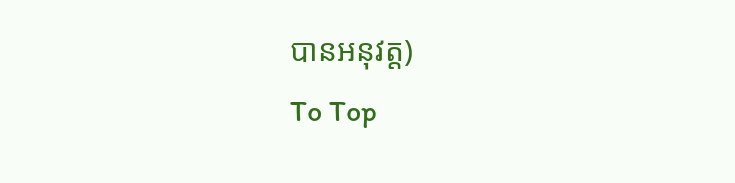បានអនុវត្ត)
To Top